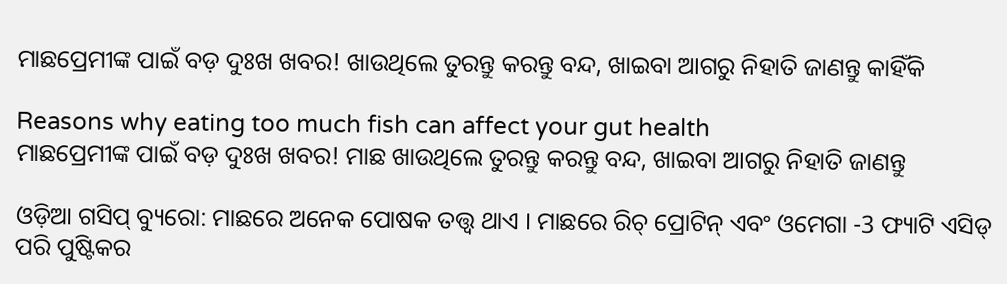ମାଛପ୍ରେମୀଙ୍କ ପାଇଁ ବଡ଼ ଦୁଃଖ ଖବର! ଖାଉଥିଲେ ତୁରନ୍ତୁ କରନ୍ତୁ ବନ୍ଦ, ଖାଇବା ଆଗରୁ ନିହାତି ଜାଣନ୍ତୁ କାହିଁକି

Reasons why eating too much fish can affect your gut health
ମାଛପ୍ରେମୀଙ୍କ ପାଇଁ ବଡ଼ ଦୁଃଖ ଖବର! ମାଛ ଖାଉଥିଲେ ତୁରନ୍ତୁ କରନ୍ତୁ ବନ୍ଦ, ଖାଇବା ଆଗରୁ ନିହାତି ଜାଣନ୍ତୁ

ଓଡ଼ିଆ ଗସିପ୍ ବ୍ୟୁରୋ: ମାଛରେ ଅନେକ ପୋଷକ ତତ୍ତ୍ୱ ଥାଏ । ମାଛରେ ରିଚ୍ ପ୍ରୋଟିନ୍ ଏବଂ ଓମେଗା -3 ଫ୍ୟାଟି ଏସିଡ୍ ପରି ପୁଷ୍ଟିକର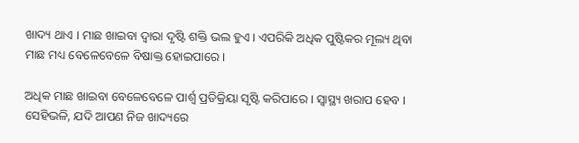ଖାଦ୍ୟ ଥାଏ । ମାଛ ଖାଇବା ଦ୍ୱାରା ଦୃଷ୍ଟି ଶକ୍ତି ଭଲ ହୁଏ । ଏପରିକି ଅଧିକ ପୁଷ୍ଟିକର ମୂଲ୍ୟ ଥିବା ମାଛ ମଧ୍ୟ ବେଳେବେଳେ ବିଷାକ୍ତ ହୋଇପାରେ ।

ଅଧିକ ମାଛ ଖାଇବା ବେଳେବେଳେ ପାର୍ଶ୍ବ ପ୍ରତିକ୍ରିୟା ସୃଷ୍ଟି କରିପାରେ । ସ୍ୱାସ୍ଥ୍ୟ ଖରାପ ହେବ । ସେହିଭଳି, ଯଦି ଆପଣ ନିଜ ଖାଦ୍ୟରେ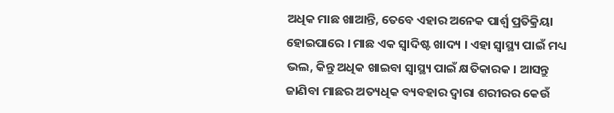ଅଧିକ ମାଛ ଖାଆନ୍ତି, ତେବେ ଏହାର ଅନେକ ପାର୍ଶ୍ୱ ପ୍ରତିକ୍ରିୟା ହୋଇପାରେ । ମାଛ ଏକ ସ୍ୱାଦିଷ୍ଟ ଖାଦ୍ୟ । ଏହା ସ୍ୱାସ୍ଥ୍ୟ ପାଇଁ ମଧ୍ୟ ଭଲ, କିନ୍ତୁ ଅଧିକ ଖାଇବା ସ୍ୱାସ୍ଥ୍ୟ ପାଇଁ କ୍ଷତିକାରକ । ଆସନ୍ତୁ ଜାଣିବା ମାଛର ଅତ୍ୟଧିକ ବ୍ୟବହାର ଦ୍ୱାରା ଶରୀରର କେଉଁ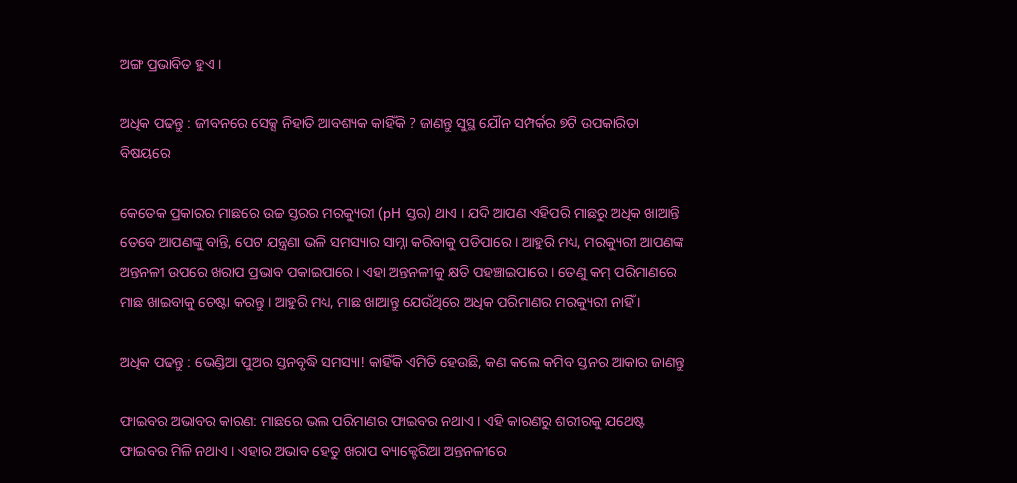ଅଙ୍ଗ ପ୍ରଭାବିତ ହୁଏ ।

ଅଧିକ ପଢନ୍ତୁ : ଜୀବନରେ ସେକ୍ସ ନିହାତି ଆବଶ୍ୟକ କାହିଁକି ? ଜାଣନ୍ତୁ ସୁସ୍ଥ ଯୌନ ସମ୍ପର୍କର ୭ଟି ଉପକାରିତା ବିଷୟରେ

କେତେକ ପ୍ରକାରର ମାଛରେ ଉଚ୍ଚ ସ୍ତରର ମରକ୍ୟୁରୀ (pH ସ୍ତର) ଥାଏ । ଯଦି ଆପଣ ଏହିପରି ମାଛରୁ ଅଧିକ ଖାଆନ୍ତି ତେବେ ଆପଣଙ୍କୁ ବାନ୍ତି, ପେଟ ଯନ୍ତ୍ରଣା ଭଳି ସମସ୍ୟାର ସାମ୍ନା କରିବାକୁ ପଡିପାରେ । ଆହୁରି ମଧ୍ୟ, ମରକ୍ୟୁରୀ ଆପଣଙ୍କ ଅନ୍ତନଳୀ ଉପରେ ଖରାପ ପ୍ରଭାବ ପକାଇପାରେ । ଏହା ଅନ୍ତନଳୀକୁ କ୍ଷତି ପହଞ୍ଚାଇପାରେ । ତେଣୁ କମ୍ ପରିମାଣରେ ମାଛ ଖାଇବାକୁ ଚେଷ୍ଟା କରନ୍ତୁ । ଆହୁରି ମଧ୍ୟ, ମାଛ ଖାଆନ୍ତୁ ଯେଉଁଥିରେ ଅଧିକ ପରିମାଣର ମରକ୍ୟୁରୀ ନାହିଁ ।

ଅଧିକ ପଢନ୍ତୁ : ଭେଣ୍ଡିଆ ପୁଅର ସ୍ତନବୃଦ୍ଧି ସମସ୍ୟା! କାହିଁକି ଏମିତି ହେଉଛି, କଣ କଲେ କମିବ ସ୍ତନର ଆକାର ଜାଣନ୍ତୁ

ଫାଇବର ଅଭାବର କାରଣ: ମାଛରେ ଭଲ ପରିମାଣର ଫାଇବର ନଥାଏ । ଏହି କାରଣରୁ ଶରୀରକୁ ଯଥେଷ୍ଟ ଫାଇବର ମିଳି ନଥାଏ । ଏହାର ଅଭାବ ହେତୁ ଖରାପ ବ୍ୟାକ୍ଟେରିଆ ଅନ୍ତନଳୀରେ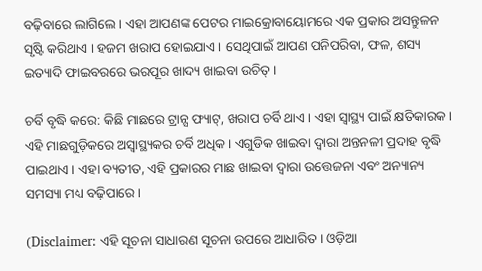ବଢ଼ିବାରେ ଲାଗିଲେ । ଏହା ଆପଣଙ୍କ ପେଟର ମାଇକ୍ରୋବାୟୋମରେ ଏକ ପ୍ରକାର ଅସନ୍ତୁଳନ ସୃଷ୍ଟି କରିଥାଏ । ହଜମ ଖରାପ ହୋଇଯାଏ । ସେଥିପାଇଁ ଆପଣ ପନିପରିବା, ଫଳ, ଶସ୍ୟ ଇତ୍ୟାଦି ଫାଇବରରେ ଭରପୂର ଖାଦ୍ୟ ଖାଇବା ଉଚିତ୍ ।

ଚର୍ବି ବୃଦ୍ଧି କରେ: କିଛି ମାଛରେ ଟ୍ରାନ୍ସ ଫ୍ୟାଟ୍, ଖରାପ ଚର୍ବି ଥାଏ । ଏହା ସ୍ୱାସ୍ଥ୍ୟ ପାଇଁ କ୍ଷତିକାରକ । ଏହି ମାଛଗୁଡ଼ିକରେ ଅସ୍ୱାସ୍ଥ୍ୟକର ଚର୍ବି ଅଧିକ । ଏଗୁଡିକ ଖାଇବା ଦ୍ୱାରା ଅନ୍ତନଳୀ ପ୍ରଦାହ ବୃଦ୍ଧି ପାଇଥାଏ । ଏହା ବ୍ୟତୀତ, ଏହି ପ୍ରକାରର ମାଛ ଖାଇବା ଦ୍ୱାରା ଉତ୍ତେଜନା ଏବଂ ଅନ୍ୟାନ୍ୟ ସମସ୍ୟା ମଧ୍ୟ ବଢ଼ିପାରେ ।

(Disclaimer: ଏହି ସୂଚନା ସାଧାରଣ ସୂଚନା ଉପରେ ଆଧାରିତ । ଓଡ଼ିଆ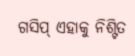ଗସିପ୍ ଏହାକୁ ନିଶ୍ଟିତ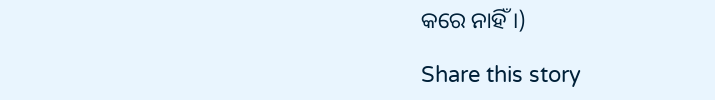କରେ ନାହିଁ ।)

Share this story